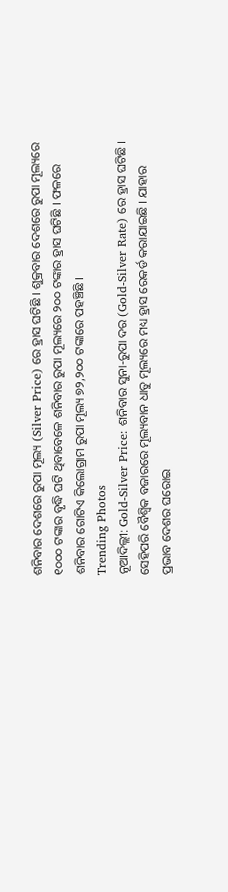ଶନିବାର ଦେଶରେ ରୁପା ମୂଲ୍ୟ (Silver Price) ରେ ହ୍ରାସ ଘଟିଛି । ଶୁକ୍ରବାର ଦେଶରେ ରୁପା ମୂଲ୍ୟରେ ୧୦୦୦ ଟଙ୍କାର ବୃଦ୍ଧି ଘଟି ଥିବାବେଳେ ଶନିବାର ରୁପା ମୂଲ୍ୟରେ ୨୦୦ ଟଙ୍କାର ହ୍ରାସ ଘଟିଛି । ଫଳରେ ଶନିବାର ଗୋଟିଏ କିଲୋଗ୍ରାମ ରୁପା ମୂଲ୍ୟ ୭୨,୨୦୦ ଟଙ୍କାରେ ପହଞ୍ଚିଛି ।
Trending Photos
ନୂଆଦିଲ୍ଲୀ: Gold-Silver Price: ଶନିବାର ସୁନା-ରୁପା ଦର (Gold-Silver Rate) ରେ ହ୍ରାସ ଘଟିଛି । ସେହିପରି ବୈଶ୍ୱିକ ବଜାରରେ ମୂଲ୍ୟବାନ ଧାତୁ ମୂଲ୍ୟରେ ମଧ୍ୟ ହ୍ରାସ ରେକର୍ଡ କରାଯାଇଛି । ଯାହାର ପ୍ରଭାବ ଦେଶର ଘରୋଇ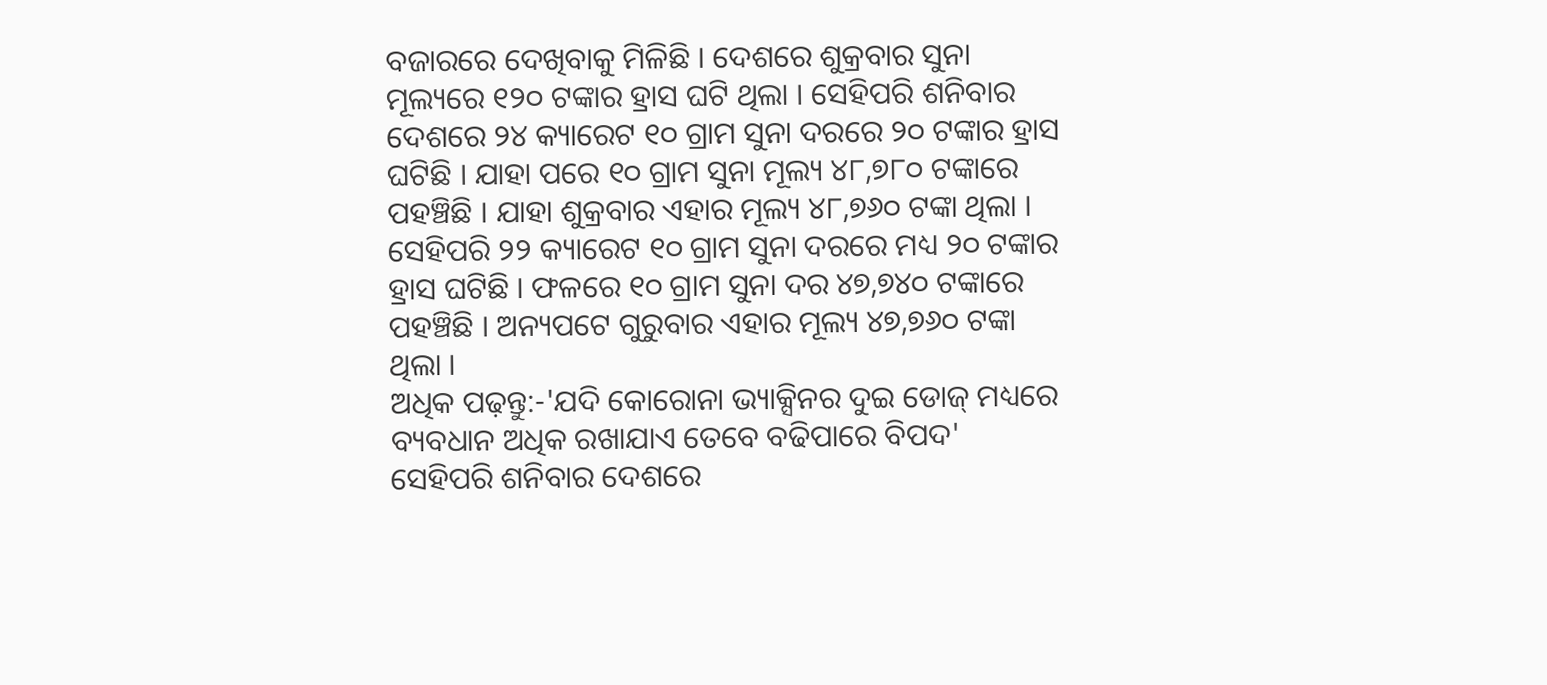ବଜାରରେ ଦେଖିବାକୁ ମିଳିଛି । ଦେଶରେ ଶୁକ୍ରବାର ସୁନା ମୂଲ୍ୟରେ ୧୨୦ ଟଙ୍କାର ହ୍ରାସ ଘଟି ଥିଲା । ସେହିପରି ଶନିବାର ଦେଶରେ ୨୪ କ୍ୟାରେଟ ୧୦ ଗ୍ରାମ ସୁନା ଦରରେ ୨୦ ଟଙ୍କାର ହ୍ରାସ ଘଟିଛି । ଯାହା ପରେ ୧୦ ଗ୍ରାମ ସୁନା ମୂଲ୍ୟ ୪୮,୭୮୦ ଟଙ୍କାରେ ପହଞ୍ଚିଛି । ଯାହା ଶୁକ୍ରବାର ଏହାର ମୂଲ୍ୟ ୪୮,୭୬୦ ଟଙ୍କା ଥିଲା । ସେହିପରି ୨୨ କ୍ୟାରେଟ ୧୦ ଗ୍ରାମ ସୁନା ଦରରେ ମଧ୍ୟ ୨୦ ଟଙ୍କାର ହ୍ରାସ ଘଟିଛି । ଫଳରେ ୧୦ ଗ୍ରାମ ସୁନା ଦର ୪୭,୭୪୦ ଟଙ୍କାରେ ପହଞ୍ଚିଛି । ଅନ୍ୟପଟେ ଗୁରୁବାର ଏହାର ମୂଲ୍ୟ ୪୭,୭୬୦ ଟଙ୍କା ଥିଲା ।
ଅଧିକ ପଢ଼ନ୍ତୁ:-'ଯଦି କୋରୋନା ଭ୍ୟାକ୍ସିନର ଦୁଇ ଡୋଜ୍ ମଧ୍ୟରେ ବ୍ୟବଧାନ ଅଧିକ ରଖାଯାଏ ତେବେ ବଢିପାରେ ବିପଦ'
ସେହିପରି ଶନିବାର ଦେଶରେ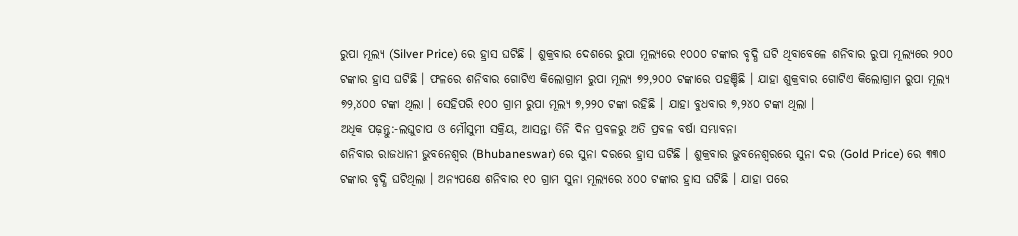ରୁପା ମୂଲ୍ୟ (Silver Price) ରେ ହ୍ରାସ ଘଟିଛି । ଶୁକ୍ରବାର ଦେଶରେ ରୁପା ମୂଲ୍ୟରେ ୧୦୦୦ ଟଙ୍କାର ବୃଦ୍ଧି ଘଟି ଥିବାବେଳେ ଶନିବାର ରୁପା ମୂଲ୍ୟରେ ୨୦୦ ଟଙ୍କାର ହ୍ରାସ ଘଟିଛି । ଫଳରେ ଶନିବାର ଗୋଟିଏ କିଲୋଗ୍ରାମ ରୁପା ମୂଲ୍ୟ ୭୨,୨୦୦ ଟଙ୍କାରେ ପହଞ୍ଚିଛି । ଯାହା ଶୁକ୍ରବାର ଗୋଟିଏ କିଲୋଗ୍ରାମ ରୁପା ମୂଲ୍ୟ ୭୨,୪୦୦ ଟଙ୍କା ଥିଲା । ସେହିପରି ୧୦୦ ଗ୍ରାମ ରୁପା ମୂଲ୍ୟ ୭,୨୨୦ ଟଙ୍କା ରହିଛି । ଯାହା ବୁଧବାର ୭,୨୪୦ ଟଙ୍କା ଥିଲା ।
ଅଧିକ ପଢ଼ନ୍ତୁ:-ଲଘୁଚାପ ଓ ମୌସୁମୀ ସକ୍ରିୟ, ଆସନ୍ତା ତିନି ଦିନ ପ୍ରବଳରୁ ଅତି ପ୍ରବଳ ବର୍ଷା ସମ୍ଭାବନା
ଶନିବାର ରାଜଧାନୀ ଭୁବନେଶ୍ୱର (Bhubaneswar) ରେ ସୁନା ଦରରେ ହ୍ରାସ ଘଟିଛି । ଶୁକ୍ରବାର ଭୁବନେଶ୍ୱରରେ ସୁନା ଦର (Gold Price) ରେ ୩୩୦ ଟଙ୍କାର ବୃଦ୍ଧି ଘଟିଥିଲା । ଅନ୍ୟପକ୍ଷେ ଶନିବାର ୧୦ ଗ୍ରାମ ସୁନା ମୂଲ୍ୟରେ ୪୦୦ ଟଙ୍କାର ହ୍ରାସ ଘଟିଛି । ଯାହା ପରେ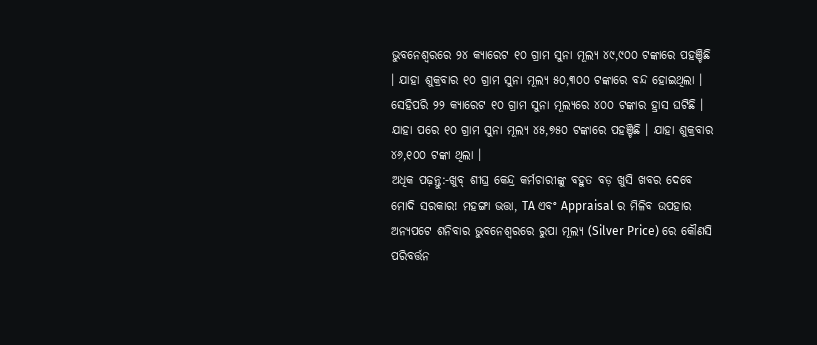ଭୁବନେଶ୍ୱରରେ ୨୪ କ୍ୟାରେଟ ୧୦ ଗ୍ରାମ ସୁନା ମୂଲ୍ୟ ୪୯,୯୦୦ ଟଙ୍କାରେ ପହଞ୍ଚିଛି । ଯାହା ଶୁକ୍ରବାର ୧୦ ଗ୍ରାମ ସୁନା ମୂଲ୍ୟ ୫୦,୩୦୦ ଟଙ୍କାରେ ବନ୍ଦ ହୋଇଥିଲା । ସେହିପରି ୨୨ କ୍ୟାରେଟ ୧୦ ଗ୍ରାମ ସୁନା ମୂଲ୍ୟରେ ୪୦୦ ଟଙ୍କାର ହ୍ରାସ ଘଟିଛି । ଯାହା ପରେ ୧୦ ଗ୍ରାମ ସୁନା ମୂଲ୍ୟ ୪୫,୭୫୦ ଟଙ୍କାରେ ପହଞ୍ଚିଛି । ଯାହା ଶୁକ୍ରବାର ୪୬,୧୦୦ ଟଙ୍କା ଥିଲା ।
ଅଧିକ ପଢ଼ନ୍ତୁ:-ଖୁବ୍ ଶୀଘ୍ର କେନ୍ଦ୍ର କର୍ମଚାରୀଙ୍କୁ ବହୁତ ବଡ଼ ଖୁସି ଖବର ଦେବେ ମୋଦି ସରକାର! ମହଙ୍ଗା ଭତ୍ତା, TA ଏବଂ Appraisal ର ମିଳିବ ଉପହାର
ଅନ୍ୟପଟେ ଶନିବାର ଭୁବନେଶ୍ୱରରେ ରୁପା ମୂଲ୍ୟ (Silver Price) ରେ କୌଣସି ପରିବର୍ତ୍ତନ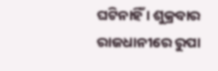ଘଟିନାହିଁ । ଶୁକ୍ରବାର ରାଜଧାନୀରେ ରୁପା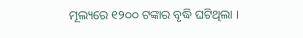ମୂଲ୍ୟରେ ୧୨୦୦ ଟଙ୍କାର ବୃଦ୍ଧି ଘଟିଥିଲା ।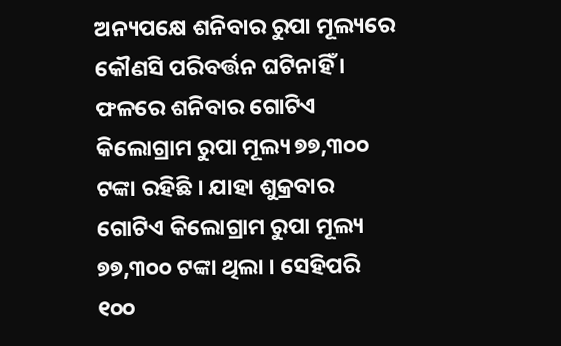ଅନ୍ୟପକ୍ଷେ ଶନିବାର ରୁପା ମୂଲ୍ୟରେ କୌଣସି ପରିବର୍ତ୍ତନ ଘଟିନାହିଁ । ଫଳରେ ଶନିବାର ଗୋଟିଏ କିଲୋଗ୍ରାମ ରୁପା ମୂଲ୍ୟ ୭୭,୩୦୦ ଟଙ୍କା ରହିଛି । ଯାହା ଶୁକ୍ରବାର ଗୋଟିଏ କିଲୋଗ୍ରାମ ରୁପା ମୂଲ୍ୟ ୭୭,୩୦୦ ଟଙ୍କା ଥିଲା । ସେହିପରି ୧୦୦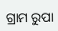ଗ୍ରାମ ରୁପା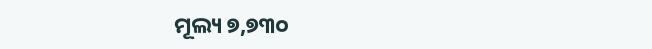ମୂଲ୍ୟ ୭,୭୩୦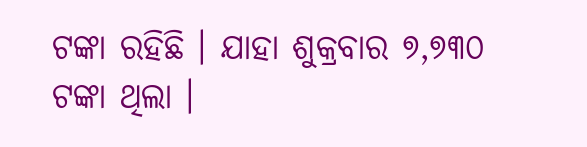ଟଙ୍କା ରହିଛି । ଯାହା ଶୁକ୍ରବାର ୭,୭୩୦ ଟଙ୍କା ଥିଲା ।